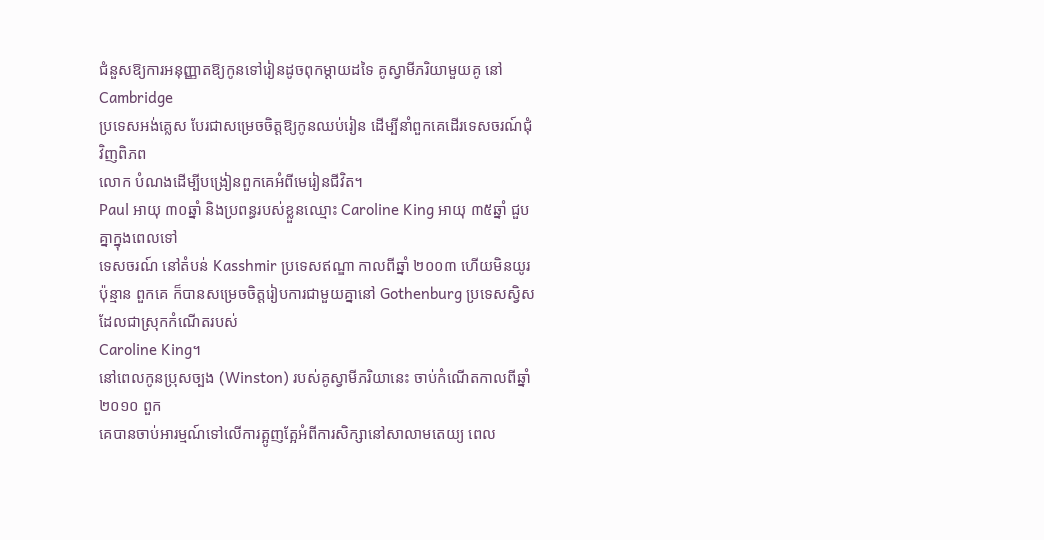ជំនួសឱ្យការអនុញ្ញាតឱ្យកូនទៅរៀនដូចពុកម្ដាយដទៃ គូស្វាមីភរិយាមួយគូ នៅ Cambridge
ប្រទេសអង់គ្លេស បែរជាសម្រេចចិត្តឱ្យកូនឈប់រៀន ដើម្បីនាំពួកគេដើរទេសចរណ៍ជុំវិញពិភព
លោក បំណងដើម្បីបង្រៀនពួកគេអំពីមេរៀនជីវិត។
Paul អាយុ ៣០ឆ្នាំ និងប្រពន្ធរបស់ខ្លួនឈ្មោះ Caroline King អាយុ ៣៥ឆ្នាំ ជួបគ្នាក្នុងពេលទៅ
ទេសចរណ៍ នៅតំបន់ Kasshmir ប្រទេសឥណ្ឌា កាលពីឆ្នាំ ២០០៣ ហើយមិនយូរប៉ុន្មាន ពួកគេ ក៏បានសម្រេចចិត្តរៀបការជាមួយគ្នានៅ Gothenburg ប្រទេសស្វិស ដែលជាស្រុកកំណើតរបស់
Caroline King។
នៅពេលកូនប្រុសច្បង (Winston) របស់គូស្វាមីភរិយានេះ ចាប់កំណើតកាលពីឆ្នាំ ២០១០ ពួក
គេបានចាប់អារម្មណ៍ទៅលើការត្អូញត្អែអំពីការសិក្សានៅសាលាមតេយ្យ ពេល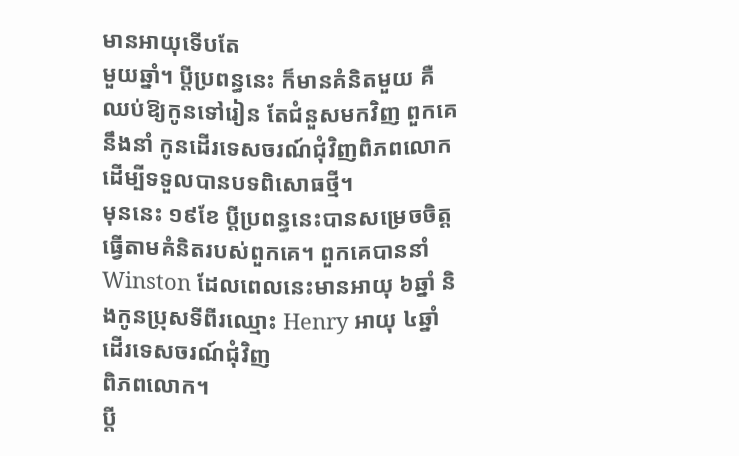មានអាយុទើបតែ
មួយឆ្នាំ។ ប្ដីប្រពន្ធនេះ ក៏មានគំនិតមួយ គឺឈប់ឱ្យកូនទៅរៀន តែជំនួសមកវិញ ពួកគេនឹងនាំ កូនដើរទេសចរណ៍ជុំវិញពិភពលោក ដើម្បីទទួលបានបទពិសោធថ្មី។
មុននេះ ១៩ខែ ប្ដីប្រពន្ធនេះបានសម្រេចចិត្តធ្វើតាមគំនិតរបស់ពួកគេ។ ពួកគេបាននាំ Winston ដែលពេលនេះមានអាយុ ៦ឆ្នាំ និងកូនប្រុសទីពីរឈ្មោះ Henry អាយុ ៤ឆ្នាំ ដើរទេសចរណ៍ជុំវិញ
ពិភពលោក។
ប្ដី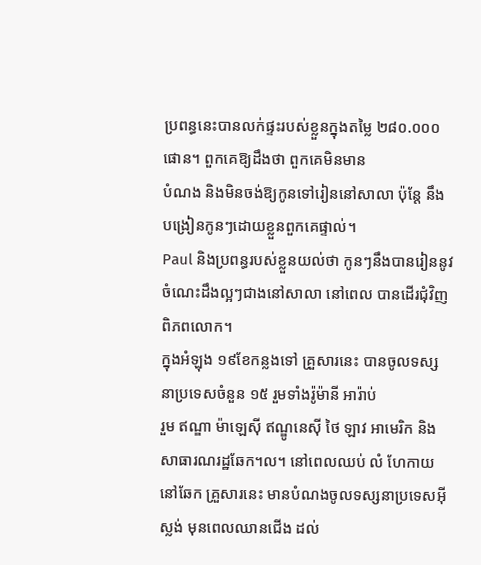ប្រពន្ធនេះបានលក់ផ្ទះរបស់ខ្លួនក្នុងតម្លៃ ២៨០.០០០ផោន។ ពួកគេឱ្យដឹងថា ពួកគេមិនមាន
បំណង និងមិនចង់ឱ្យកូនទៅរៀននៅសាលា ប៉ុន្តែ នឹងបង្រៀនកូនៗដោយខ្លួនពួកគេផ្ទាល់។
Paul និងប្រពន្ធរបស់ខ្លួនយល់ថា កូនៗនឹងបានរៀននូវចំណេះដឹងល្អៗជាងនៅសាលា នៅពេល បានដើរជុំវិញពិភពលោក។
ក្នុងអំឡុង ១៩ខែកន្លងទៅ គ្រួសារនេះ បានចូលទស្សនាប្រទេសចំនួន ១៥ រួមទាំងរ៉ូម៉ានី អារ៉ាប់
រួម ឥណ្ឌា ម៉ាឡេស៊ី ឥណ្ឌូនេស៊ី ថៃ ឡាវ អាមេរិក និងសាធារណរដ្ឋឆែក។ល។ នៅពេលឈប់ លំ ហែកាយនៅឆែក គ្រួសារនេះ មានបំណងចូលទស្សនាប្រទេសអ៊ីស្លង់ មុនពេលឈានជើង ដល់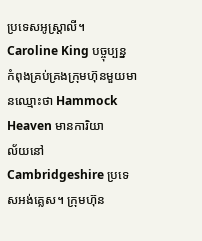ប្រទេសអូស្ដ្រាលី។
Caroline King បច្ចុប្បន្ន កំពុងគ្រប់គ្រងក្រុមហ៊ុនមួយមានឈ្មោះថា Hammock Heaven មានការិយា
ល័យនៅ Cambridgeshire ប្រទេសអង់គ្លេស។ ក្រុមហ៊ុន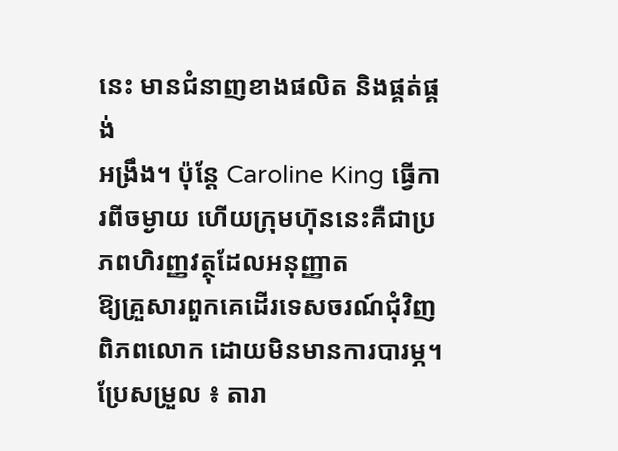នេះ មានជំនាញខាងផលិត និងផ្គត់ផ្គង់
អង្រឹង។ ប៉ុន្តែ Caroline King ធ្វើការពីចម្ងាយ ហើយក្រុមហ៊ុននេះគឺជាប្រភពហិរញ្ញវត្ថុដែលអនុញ្ញាត
ឱ្យគ្រួសារពួកគេដើរទេសចរណ៍ជុំវិញពិភពលោក ដោយមិនមានការបារម្ភ។
ប្រែសម្រួល ៖ តារា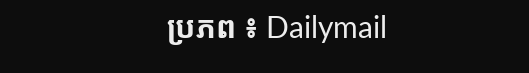ប្រភព ៖ Dailymail